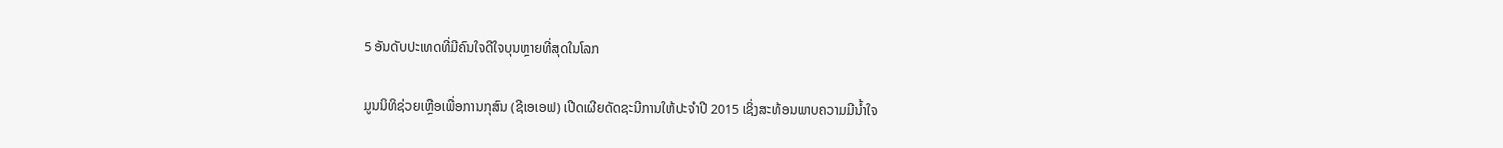5 ອັນດັບປະເທດທີ່ມີຄົນໃຈດີໃຈບຸນຫຼາຍທີ່ສຸດໃນໂລກ

ມູນນິທິຊ່ວຍເຫຼືອເພື່ອການກຸສົນ (ຊີເອເອຟ) ເປີດເຜີຍດັດຊະນີການໃຫ້ປະຈຳປີ 2015 ເຊິ່ງສະທ້ອນພາບຄວາມມີນ້ຳໃຈ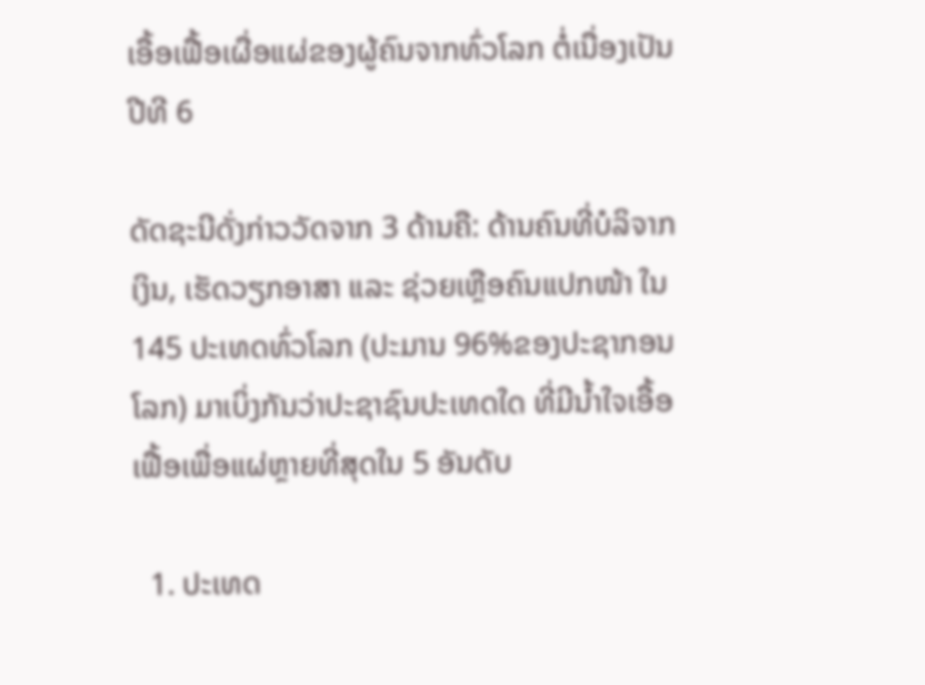ເອື້ອເຟື້ອເຜື່ອແຜ່ຂອງຜູ້ຄົນຈາກທົ່ວໂລກ ຕໍ່ເນື່ອງເປັນປີທີ 6

ດັດຊະນີດັ່ງກ່າວວັດຈາກ 3 ດ້ານຄື: ດ້ານຄົນທີ່ບໍລິຈາກເງິນ, ເຮັດວຽກອາສາ ແລະ ຊ່ວຍເຫຼືອຄົນແປກໜ້າ ໃນ 145 ປະເທດທົ່ວໂລກ (ປະມານ 96%ຂອງປະຊາກອນໂລກ) ມາເບິ່ງກັນວ່າປະຊາຊົນປະເທດໃດ ທີ່ມີນ້ຳໃຈເອື້ອເຟື້ອເພື່ອແຜ່ຫຼາຍທີ່ສຸດໃນ 5 ອັນດັບ

  1. ປະເທດ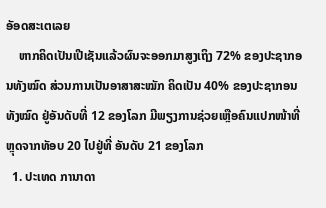ອັອດສະເຕເລຍ
    ຫາກຄິດເປັນເປີເຊັນແລ້ວຜົນຈະອອກມາສູງເຖິງ 72% ຂອງປະຊາກອນທັງໝົດ ສ່ວນການເປັນອາສາສະໝັກ ຄິດເປັນ 40% ຂອງປະຊາກອນທັງໝົດ ຢູ່ອັນດັບທີ່ 12 ຂອງໂລກ ມີພຽງການຊ່ວຍເຫຼືອຄົນແປກໜ້າທີ່ຫຼຸດຈາກທັອບ 20 ໄປຢູ່ທີ່ ອັນດັບ 21 ຂອງໂລກ
  1. ປະເທດ ການາດາ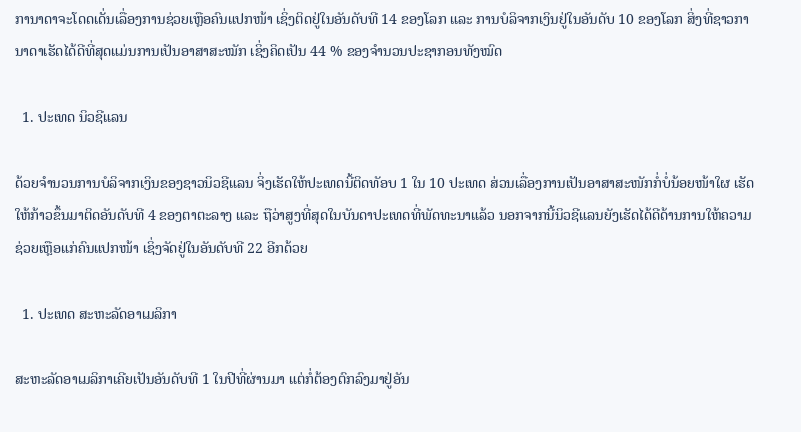ການາດາຈະໂດດເດັ່ນເລື່ອງການຊ່ວຍເຫຼືອຄົນແປກໜ້າ ເຊິ່ງຕິດຢູ່ໃນອັນດັບທີ 14 ຂອງໂລກ ແລະ ການບໍລິຈາກເງິນຢູ່ໃນອັນດັບ 10 ຂອງໂລກ ສິ່ງທີ່ຊາວການາດາເຮັດໄດ້ດີທີ່ສຸດແມ່ນການເປັນອາສາສະໝັກ ເຊິ່ງຄິດເປັນ 44 % ຂອງຈຳນວນປະຊາກອນທັງໝົດ

  1. ປະເທດ ນິວຊີແລນ

ດ້ວຍຈຳນວນການບໍລິຈາກເງິນຂອງຊາວນິວຊີແລນ ຈິ່ງເຮັດໃຫ້ປະເທດນີ້ຕິດທັອບ 1 ໃນ 10 ປະເທດ ສ່ວນເລື່ອງການເປັນອາສາສະໜັກກໍ່ບໍ່ນ້ອຍໜ້າໃຜ ເຮັດໃຫ້ກ້າວຂຶ້ນມາຕິດອັນດັບທີ 4 ຂອງຕາຕະລາງ ແລະ ຖືວ່າສູງທີ່ສຸດໃນບັນດາປະເທດທີ່ພັດທະນາແລ້ວ ນອກຈາກນີ້ນິວຊີແລນຍັງເຮັດໄດ້ດີດ້ານການໃຫ້ຄວາມຊ່ວຍເຫຼືອແກ່ຄົນແປກໜ້າ ເຊິ່ງຈັດຢູ່ໃນອັນດັບທີ 22 ອີກດ້ວຍ

  1. ປະເທດ ສະຫະລັດອາເມລິກາ

ສະຫະລັດອາເມລິກາເຄີຍເປັນອັນດັບທີ 1 ໃນປີທີ່ຜ່ານມາ ແຕ່ກໍ່ຕ້ອງຕົກລົງມາຢູ່ອັນ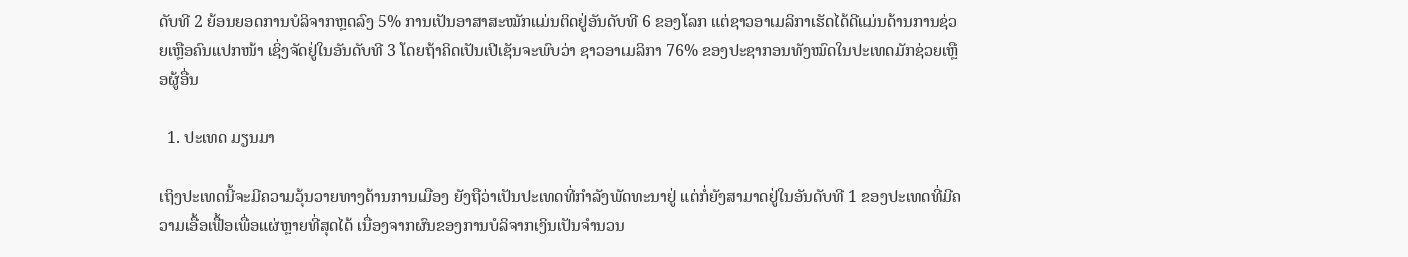ດັບທີ 2 ຍ້ອນຍອດການບໍລິຈາກຫຼດລົງ 5% ການເປັນອາສາສະໝັກແມ່ນຕິດຢູ່ອັນດັບທີ 6 ຂອງໂລກ ແຕ່ຊາວອາເມລິກາເຮັດໄດ້ດີແມ່ນດ້ານການຊ່ວຍເຫຼືອຄົນແປກໜ້າ ເຊິ່ງຈັດຢູ່ໃນອັນດັບທີ 3 ໂດຍຖ້າຄິດເປັນເປີເຊັນຈະພົບວ່າ ຊາວອາເມລິກາ 76% ຂອງປະຊາກອນທັງໝົດໃນປະເທດມັກຊ່ວຍເຫຼືອຜູ້ອື່ນ

  1. ປະເທດ ມຽນມາ

ເຖິງປະເທດນີ້ຈະມີຄວາມວຸ້ນວາຍທາງດ້ານການເມືອງ ຍັງຖືວ່າເປັນປະເທດທີ່ກຳລັງພັດທະນາຢູ່ ແຕ່ກໍ່ຍັງສາມາດຢູ່ໃນອັນດັບທີ 1 ຂອງປະເທດທີ່ມີຄວາມເອື້ອເຟື້ອເພື່ອແຜ່ຫຼາຍທີ່ສຸດໄດ້ ເນື່ອງຈາກຜົນຂອງການບໍລິຈາກເງິນເປັນຈຳນວນ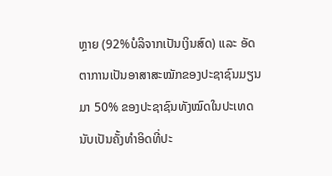ຫຼາຍ (92%ບໍລິຈາກເປັນເງິນສົດ) ແລະ ອັດຕາການເປັນອາສາສະໝັກຂອງປະຊາຊົນມຽນມາ 50% ຂອງປະຊາຊົນທັງໝົດໃນປະເທດ ນັບເປັນຄັ້ງທຳອິດທີ່ປະ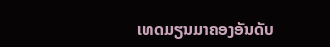ເທດມຽນມາຄອງອັນດັບ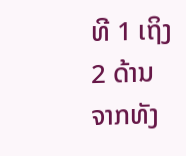ທີ 1 ເຖິງ 2 ດ້ານຈາກທັງ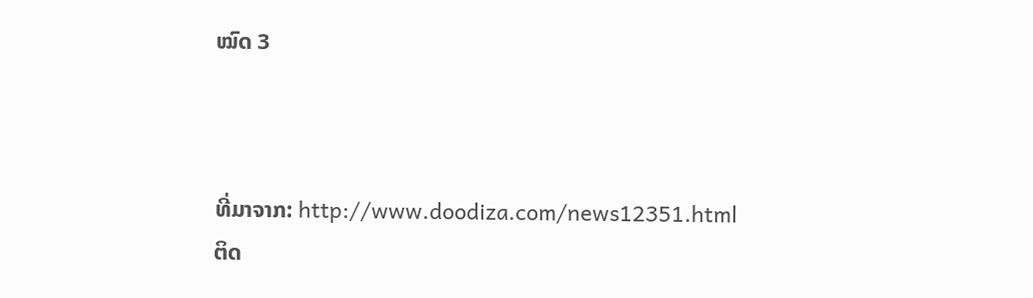ໝົດ 3



ທີ່ມາຈາກ: http://www.doodiza.com/news12351.html
ຕິດ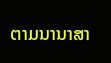ຕາມນານາສາ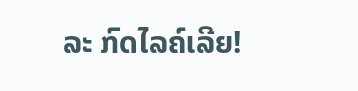ລະ ກົດໄລຄ໌ເລີຍ!